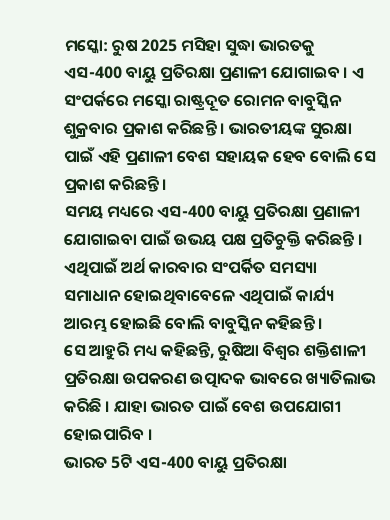ମସ୍କୋ: ରୁଷ 2025 ମସିହା ସୁଦ୍ଧା ଭାରତକୁ ଏସ-400 ବାୟୁ ପ୍ରତିରକ୍ଷା ପ୍ରଣାଳୀ ଯୋଗାଇବ । ଏ ସଂପର୍କରେ ମସ୍କୋ ରାଷ୍ଟ୍ରଦୂତ ରୋମନ ବାବୁସ୍କିନ ଶୁକ୍ରବାର ପ୍ରକାଶ କରିଛନ୍ତି । ଭାରତୀୟଙ୍କ ସୁରକ୍ଷା ପାଇଁ ଏହି ପ୍ରଣାଳୀ ବେଶ ସହାୟକ ହେବ ବୋଲି ସେ ପ୍ରକାଶ କରିଛନ୍ତି ।
ସମୟ ମଧ୍ୟରେ ଏସ-400 ବାୟୁ ପ୍ରତିରକ୍ଷା ପ୍ରଣାଳୀ ଯୋଗାଇବା ପାଇଁ ଉଭୟ ପକ୍ଷ ପ୍ରତିଚୁକ୍ତି କରିଛନ୍ତି । ଏଥିପାଇଁ ଅର୍ଥ କାରବାର ସଂପର୍କିତ ସମସ୍ୟା ସମାଧାନ ହୋଇଥିବାବେଳେ ଏଥିପାଇଁ କାର୍ଯ୍ୟ ଆରମ୍ଭ ହୋଇଛି ବୋଲି ବାବୁସ୍କିନ କହିଛନ୍ତି ।
ସେ ଆହୁରି ମଧ୍ୟ କହିଛନ୍ତି, ରୁଷିଆ ବିଶ୍ବର ଶକ୍ତିଶାଳୀ ପ୍ରତିରକ୍ଷା ଉପକରଣ ଉତ୍ପାଦକ ଭାବରେ ଖ୍ୟାତିଲାଭ କରିଛି । ଯାହା ଭାରତ ପାଇଁ ବେଶ ଉପଯୋଗୀ ହୋଇପାରିବ ।
ଭାରତ 5ଟି ଏସ-400 ବାୟୁ ପ୍ରତିରକ୍ଷା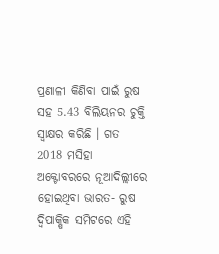ପ୍ରଣାଳୀ କିଣିବା ପାଇଁ ରୁଷ ସହ 5.43 ବିଲିୟନର ଚୁକ୍ତି ସ୍ବାକ୍ଷର କରିଛି । ଗତ 2018 ମସିହା ଅକ୍ଟୋବରରେ ନୂଆଦିଲ୍ଲୀରେ ହୋଇଥିବା ଭାରତ- ରୁଷ ଦ୍ବିପାକ୍ଷିକ ସମିଟରେ ଏହି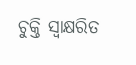ଚୁକ୍ତି ସ୍ବାକ୍ଷରିତ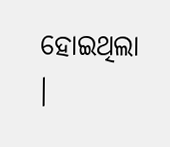ହୋଇଥିଲା ।